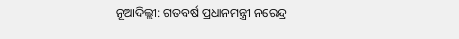ନୂଆଦିଲ୍ଲୀ: ଗତବର୍ଷ ପ୍ରଧାନମନ୍ତ୍ରୀ ନରେନ୍ଦ୍ର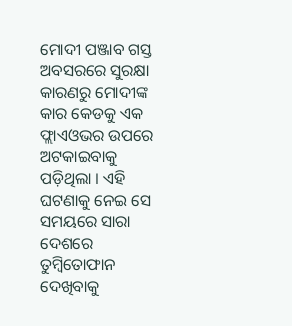ମୋଦୀ ପଞ୍ଜାବ ଗସ୍ତ ଅବସରରେ ସୁରକ୍ଷା କାରଣରୁ ମୋଦୀଙ୍କ କାର କେଡକୁ ଏକ ଫ୍ଲାଏଓଭର ଉପରେ ଅଟକାଇବାକୁ ପଡ଼ିଥିଲା । ଏହି ଘଟଣାକୁ ନେଇ ସେ ସମୟରେ ସାରା ଦେଶରେ ତୁମ୍ବିତୋଫାନ ଦେଖିବାକୁ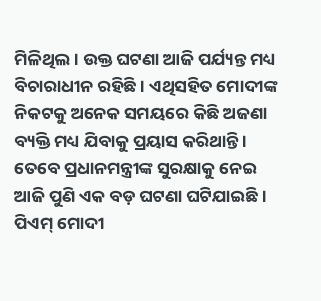ମିଳିଥିଲ । ଉକ୍ତ ଘଟଣା ଆଜି ପର୍ଯ୍ୟନ୍ତ ମଧ୍ୟ ବିଚାରାଧୀନ ରହିଛି । ଏଥିସହିତ ମୋଦୀଙ୍କ ନିକଟକୁ ଅନେକ ସମୟରେ କିଛି ଅଜଣା ବ୍ୟକ୍ତି ମଧ୍ୟ ଯିବାକୁ ପ୍ରୟାସ କରିଥାନ୍ତି ।
ତେବେ ପ୍ରଧାନମନ୍ତ୍ରୀଙ୍କ ସୁରକ୍ଷାକୁ ନେଇ ଆଜି ପୁଣି ଏକ ବଡ଼ ଘଟଣା ଘଟିଯାଇଛି । ପିଏମ୍ ମୋଦୀ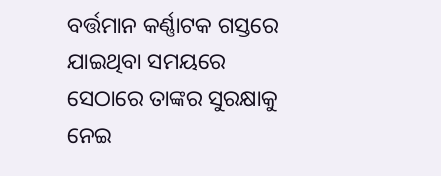ବର୍ତ୍ତମାନ କର୍ଣ୍ଣାଟକ ଗସ୍ତରେ ଯାଇଥିବା ସମୟରେ ସେଠାରେ ତାଙ୍କର ସୁରକ୍ଷାକୁ ନେଇ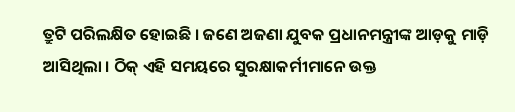ତ୍ରୁଟି ପରିଲକ୍ଷିତ ହୋଇଛି । ଜଣେ ଅଜଣା ଯୁବକ ପ୍ରଧାନମନ୍ତ୍ରୀଙ୍କ ଆଡ଼କୁ ମାଡ଼ି ଆସିଥିଲା । ଠିକ୍ ଏହି ସମୟରେ ସୁରକ୍ଷାକର୍ମୀମାନେ ଉକ୍ତ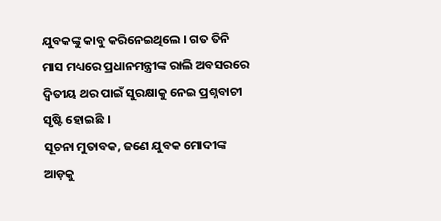ଯୁବକଙ୍କୁ କାବୁ କରିନେଇଥିଲେ । ଗତ ତିନି ମାସ ମଧ୍ୟରେ ପ୍ରଧାନମନ୍ତ୍ରୀଙ୍କ ରାଲି ଅବସରରେ ଦ୍ୱିତୀୟ ଥର ପାଇଁ ସୁରକ୍ଷାକୁ ନେଇ ପ୍ରଶ୍ନବାଚୀ ସୃଷ୍ଟି ହୋଇଛି ।
ସୂଚନା ମୁତାବକ, ଜଣେ ଯୁବକ ମୋଦୀଙ୍କ ଆଡ଼କୁ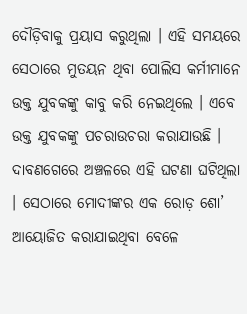ଦୌଡ଼ିବାକୁ ପ୍ରୟାସ କରୁଥିଲା । ଏହି ସମୟରେ ସେଠାରେ ମୁତୟନ ଥିବା ପୋଲିସ କର୍ମୀମାନେ ଉକ୍ତ ଯୁବକଙ୍କୁ କାବୁ କରି ନେଇଥିଲେ । ଏବେ ଉକ୍ତ ଯୁବକଙ୍କୁ ପଚରାଉଚରା କରାଯାଉଛି । ଦାବଣଗେରେ ଅଞ୍ଚଳରେ ଏହି ଘଟଣା ଘଟିଥିଲା । ସେଠାରେ ମୋଦୀଙ୍କର ଏକ ରୋଡ଼ ଶୋ’ ଆୟୋଜିତ କରାଯାଇଥିବା ବେଳେ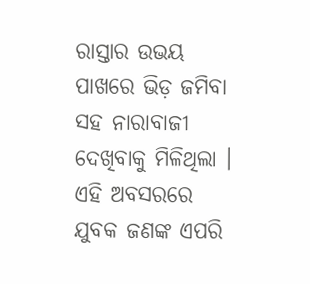ରାସ୍ତାର ଉଭୟ ପାଖରେ ଭିଡ଼ ଜମିବା ସହ ନାରାବାଜୀ ଦେଖିବାକୁ ମିଳିଥିଲା । ଏହି ଅବସରରେ ଯୁବକ ଜଣଙ୍କ ଏପରି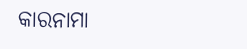କାରନାମା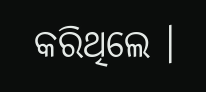କରିଥିଲେ ।